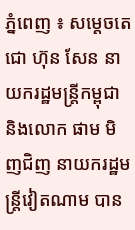ភ្នំពេញ ៖ សម្ដេចតេជោ ហ៊ុន សែន នាយករដ្ឋមន្ត្រីកម្ពុជា និងលោក ផាម មិញជិញ នាយករដ្ឋមន្ត្រីវៀតណាម បាន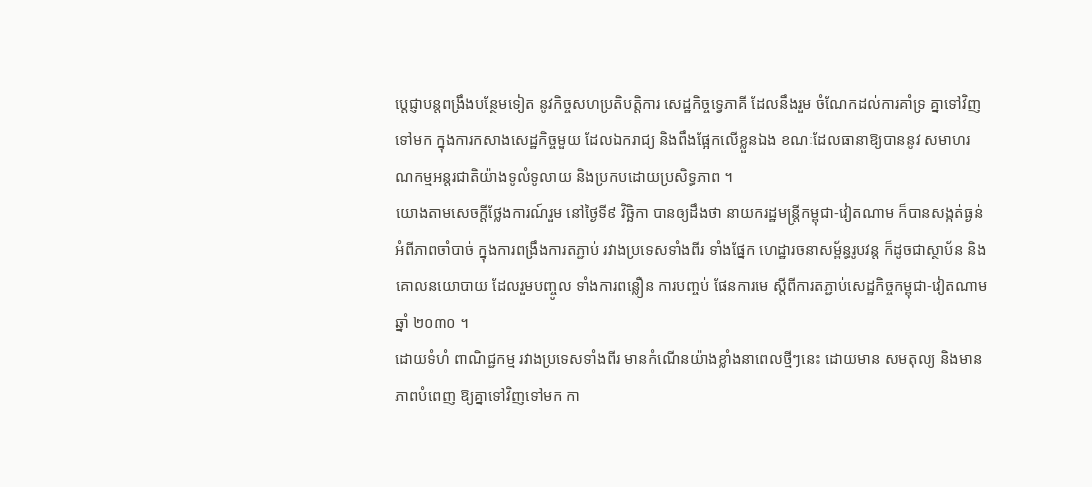ប្តេជ្ញាបន្តពង្រឹងបន្ថែមទៀត នូវកិច្ចសហប្រតិបត្តិការ សេដ្ឋកិច្ចទ្វេភាគី ដែលនឹងរួម ចំណែកដល់ការគាំទ្រ គ្នាទៅវិញទៅមក ក្នុងការកសាងសេដ្ឋកិច្ចមួយ ដែលឯករាជ្យ និងពឹងផ្អែកលើខ្លួនឯង ខណៈដែលធានាឱ្យបាននូវ សមាហរណកម្មអន្តរជាតិយ៉ាងទូលំទូលាយ និងប្រកបដោយប្រសិទ្ធភាព ។
យោងតាមសេចក្ដីថ្លែងការណ៍រួម នៅថ្ងៃទី៩ វិច្ឆិកា បានឲ្យដឹងថា នាយករដ្ឋមន្ត្រីកម្ពុជា-វៀតណាម ក៏បានសង្កត់ធ្ងន់ អំពីភាពចាំបាច់ ក្នុងការពង្រឹងការតភ្ជាប់ រវាងប្រទេសទាំងពីរ ទាំងផ្នែក ហេដ្ឋារចនាសម្ព័ន្ធរូបវន្ត ក៏ដូចជាស្ថាប័ន និងគោលនយោបាយ ដែលរួមបញ្ចូល ទាំងការពន្លឿន ការបញ្ចប់ ផែនការមេ ស្តីពីការតភ្ជាប់សេដ្ឋកិច្ចកម្ពុជា-វៀតណាម ឆ្នាំ ២០៣០ ។
ដោយទំហំ ពាណិជ្ជកម្ម រវាងប្រទេសទាំងពីរ មានកំណើនយ៉ាងខ្លាំងនាពេលថ្មីៗនេះ ដោយមាន សមតុល្យ និងមានភាពបំពេញ ឱ្យគ្នាទៅវិញទៅមក កា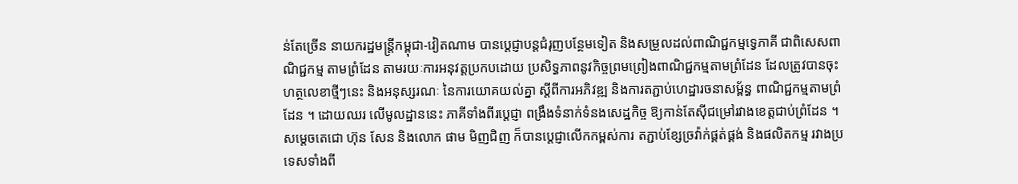ន់តែច្រើន នាយករដ្ឋមន្ត្រីកម្ពុជា-វៀតណាម បានប្តេជ្ញាបន្តជំរុញបន្ថែមទៀត និងសម្រួលដល់ពាណិជ្ជកម្មទ្វេភាគី ជាពិសេសពាណិជ្ជកម្ម តាមព្រំដែន តាមរយៈការអនុវត្តប្រកបដោយ ប្រសិទ្ធភាពនូវកិច្ចព្រមព្រៀងពាណិជ្ជកម្មតាមព្រំដែន ដែលត្រូវបានចុះហត្ថលេខាថ្មីៗនេះ និងអនុស្សរណៈ នៃការយោគយល់គ្នា ស្តីពីការអភិវឌ្ឍ និងការតភ្ជាប់ហេដ្ឋារចនាសម្ព័ន្ធ ពាណិជ្ជកម្មតាមព្រំដែន ។ ដោយឈរ លើមូលដ្ឋាននេះ ភាគីទាំងពីរប្តេជ្ញា ពង្រឹងទំនាក់ទំនងសេដ្ឋកិច្ច ឱ្យកាន់តែស៊ីជម្រៅរវាងខេត្តជាប់ព្រំដែន ។
សម្ដេចតេជោ ហ៊ុន សែន និងលោក ផាម មិញជិញ ក៏បានប្តេជ្ញាលើកកម្ពស់ការ តភ្ជាប់ខ្សែច្រវ៉ាក់ផ្គត់ផ្គង់ និងផលិតកម្ម រវាងប្រទេសទាំងពី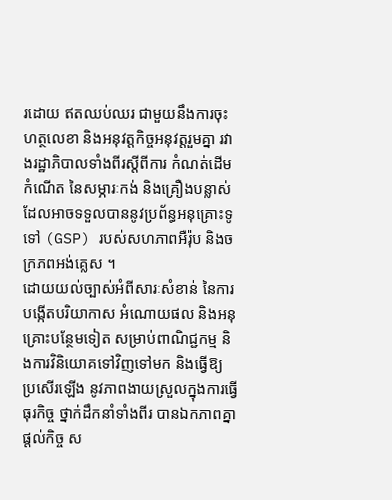រដោយ ឥតឈប់ឈរ ជាមួយនឹងការចុះហត្ថលេខា និងអនុវត្តកិច្ចអនុវត្តរួមគ្នា រវាងរដ្ឋាភិបាលទាំងពីរស្តីពីការ កំណត់ដើមកំណើត នៃសម្ភារៈកង់ និងគ្រឿងបន្លាស់ដែលអាចទទួលបាននូវប្រព័ន្ធអនុគ្រោះទូទៅ (GSP) របស់សហភាពអឺរ៉ុប និងចក្រភពអង់គ្លេស ។
ដោយយល់ច្បាស់អំពីសារៈសំខាន់ នៃការបង្កើតបរិយាកាស អំណោយផល និងអនុគ្រោះបន្ថែមទៀត សម្រាប់ពាណិជ្ជកម្ម និងការវិនិយោគទៅវិញទៅមក និងធ្វើឱ្យ ប្រសើរឡើង នូវភាពងាយស្រួលក្នុងការធ្វើធុរកិច្ច ថ្នាក់ដឹកនាំទាំងពីរ បានឯកភាពគ្នាផ្ដល់កិច្ច ស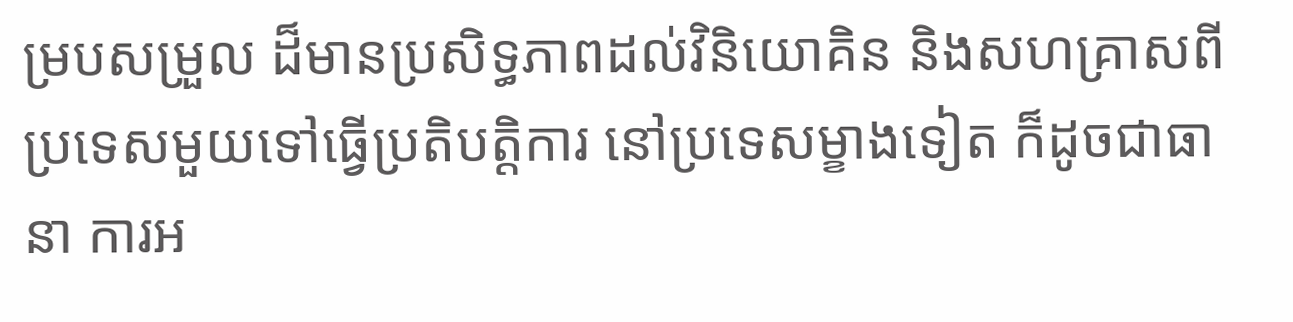ម្របសម្រួល ដ៏មានប្រសិទ្ធភាពដល់វិនិយោគិន និងសហគ្រាសពីប្រទេសមួយទៅធ្វើប្រតិបត្តិការ នៅប្រទេសម្ខាងទៀត ក៏ដូចជាធានា ការអ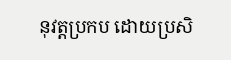នុវត្តប្រកប ដោយប្រសិ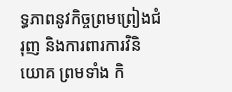ទ្ធភាពនូវកិច្ចព្រមព្រៀងជំរុញ និងការពារការវិនិយោគ ព្រមទាំង កិ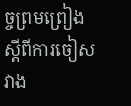ច្ចព្រមព្រៀង ស្តីពីការចៀសវាង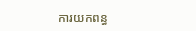ការយកពន្ធ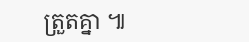ត្រួតគ្នា ៕